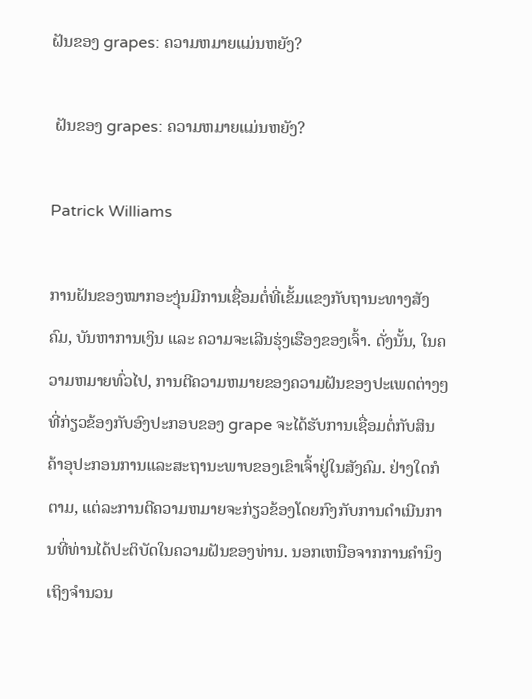ຝັນຂອງ grapes: ຄວາມຫມາຍແມ່ນຫຍັງ?

 ຝັນຂອງ grapes: ຄວາມຫມາຍແມ່ນຫຍັງ?

Patrick Williams

ການຝັນຂອງໝາກອະງຸ່ນມີການເຊື່ອມຕໍ່ທີ່ເຂັ້ມແຂງກັບຖານະທາງສັງຄົມ, ບັນຫາການເງິນ ແລະ ຄວາມຈະເລີນຮຸ່ງເຮືອງຂອງເຈົ້າ. ດັ່ງນັ້ນ, ໃນຄວາມຫມາຍທົ່ວໄປ, ການຕີຄວາມຫມາຍຂອງຄວາມຝັນຂອງປະເພດຕ່າງໆທີ່ກ່ຽວຂ້ອງກັບອົງປະກອບຂອງ grape ຈະໄດ້ຮັບການເຊື່ອມຕໍ່ກັບສິນຄ້າອຸປະກອນການແລະສະຖານະພາບຂອງເຂົາເຈົ້າຢູ່ໃນສັງຄົມ. ຢ່າງໃດກໍຕາມ, ແຕ່ລະການຕີຄວາມຫມາຍຈະກ່ຽວຂ້ອງໂດຍກົງກັບການດໍາເນີນການທີ່ທ່ານໄດ້ປະຕິບັດໃນຄວາມຝັນຂອງທ່ານ. ນອກເຫນືອຈາກການຄໍານຶງເຖິງຈໍານວນ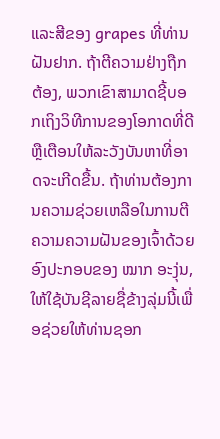ແລະສີຂອງ grapes ທີ່ທ່ານຝັນຢາກ. ຖ້າຕີຄວາມຢ່າງຖືກຕ້ອງ, ພວກເຂົາສາມາດຊີ້ບອກເຖິງວິທີການຂອງໂອກາດທີ່ດີຫຼືເຕືອນໃຫ້ລະວັງບັນຫາທີ່ອາດຈະເກີດຂື້ນ. ຖ້າທ່ານຕ້ອງການຄວາມຊ່ວຍເຫລືອໃນການຕີຄວາມຄວາມຝັນຂອງເຈົ້າດ້ວຍອົງປະກອບຂອງ ໝາກ ອະງຸ່ນ, ໃຫ້ໃຊ້ບັນຊີລາຍຊື່ຂ້າງລຸ່ມນີ້ເພື່ອຊ່ວຍໃຫ້ທ່ານຊອກ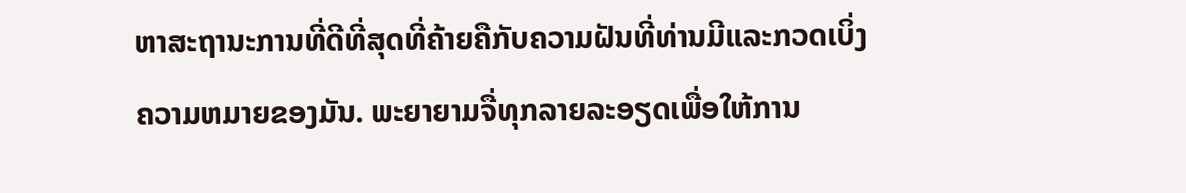ຫາສະຖານະການທີ່ດີທີ່ສຸດທີ່ຄ້າຍຄືກັບຄວາມຝັນທີ່ທ່ານມີແລະກວດເບິ່ງຄວາມຫມາຍຂອງມັນ. ພະຍາຍາມຈື່ທຸກລາຍລະອຽດເພື່ອໃຫ້ການ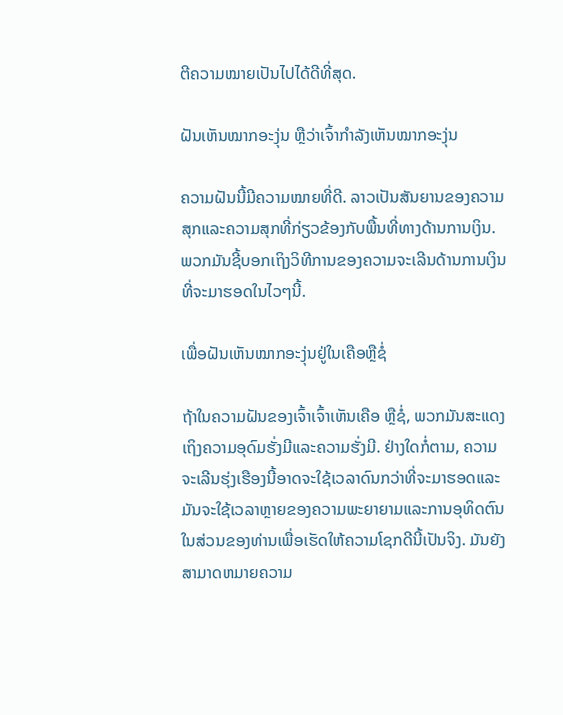ຕີຄວາມໝາຍເປັນໄປໄດ້ດີທີ່ສຸດ.

ຝັນເຫັນໝາກອະງຸ່ນ ຫຼືວ່າເຈົ້າກຳລັງເຫັນໝາກອະງຸ່ນ

ຄວາມຝັນນີ້ມີຄວາມໝາຍທີ່ດີ. ລາວເປັນສັນຍານຂອງຄວາມສຸກແລະຄວາມສຸກທີ່ກ່ຽວຂ້ອງກັບພື້ນທີ່ທາງດ້ານການເງິນ. ພວກມັນຊີ້ບອກເຖິງວິທີການຂອງຄວາມຈະເລີນດ້ານການເງິນທີ່ຈະມາຮອດໃນໄວໆນີ້.

ເພື່ອຝັນເຫັນໝາກອະງຸ່ນຢູ່ໃນເຄືອຫຼືຊໍ່

ຖ້າໃນຄວາມຝັນຂອງເຈົ້າເຈົ້າເຫັນເຄືອ ຫຼືຊໍ່, ພວກມັນສະແດງເຖິງຄວາມອຸດົມຮັ່ງມີແລະຄວາມຮັ່ງມີ. ຢ່າງໃດກໍ່ຕາມ, ຄວາມຈະເລີນຮຸ່ງເຮືອງນີ້ອາດຈະໃຊ້ເວລາດົນກວ່າທີ່ຈະມາຮອດແລະມັນຈະໃຊ້ເວລາຫຼາຍຂອງຄວາມພະຍາຍາມແລະການອຸທິດຕົນໃນສ່ວນຂອງທ່ານເພື່ອເຮັດໃຫ້ຄວາມໂຊກດີນີ້ເປັນຈິງ. ມັນຍັງສາມາດຫມາຍຄວາມ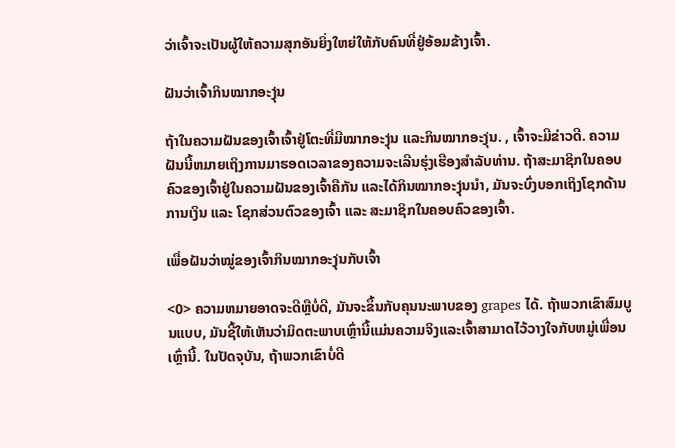ວ່າເຈົ້າຈະເປັນຜູ້ໃຫ້ຄວາມສຸກອັນຍິ່ງໃຫຍ່ໃຫ້ກັບຄົນທີ່ຢູ່ອ້ອມຂ້າງເຈົ້າ.

ຝັນວ່າເຈົ້າກິນໝາກອະງຸ່ນ

ຖ້າໃນຄວາມຝັນຂອງເຈົ້າເຈົ້າຢູ່ໂຕະທີ່ມີໝາກອະງຸ່ນ ແລະກິນໝາກອະງຸ່ນ. , ເຈົ້າຈະມີຂ່າວດີ. ຄວາມຝັນນີ້ຫມາຍເຖິງການມາຮອດເວລາຂອງຄວາມຈະເລີນຮຸ່ງເຮືອງສໍາລັບທ່ານ. ຖ້າສະມາຊິກໃນຄອບຄົວຂອງເຈົ້າຢູ່ໃນຄວາມຝັນຂອງເຈົ້າຄືກັນ ແລະໄດ້ກິນໝາກອະງຸ່ນນຳ, ມັນຈະບົ່ງບອກເຖິງໂຊກດ້ານການເງິນ ແລະ ໂຊກສ່ວນຕົວຂອງເຈົ້າ ແລະ ສະມາຊິກໃນຄອບຄົວຂອງເຈົ້າ.

ເພື່ອຝັນວ່າໝູ່ຂອງເຈົ້າກິນໝາກອະງຸ່ນກັບເຈົ້າ

<0> ຄວາມຫມາຍອາດຈະດີຫຼືບໍ່ດີ, ມັນຈະຂຶ້ນກັບຄຸນນະພາບຂອງ grapes ໄດ້. ຖ້າພວກເຂົາສົມບູນແບບ, ມັນຊີ້ໃຫ້ເຫັນວ່າມິດຕະພາບເຫຼົ່ານີ້ແມ່ນຄວາມຈິງແລະເຈົ້າສາມາດໄວ້ວາງໃຈກັບຫມູ່ເພື່ອນເຫຼົ່ານີ້. ໃນປັດຈຸບັນ, ຖ້າພວກເຂົາບໍ່ດີ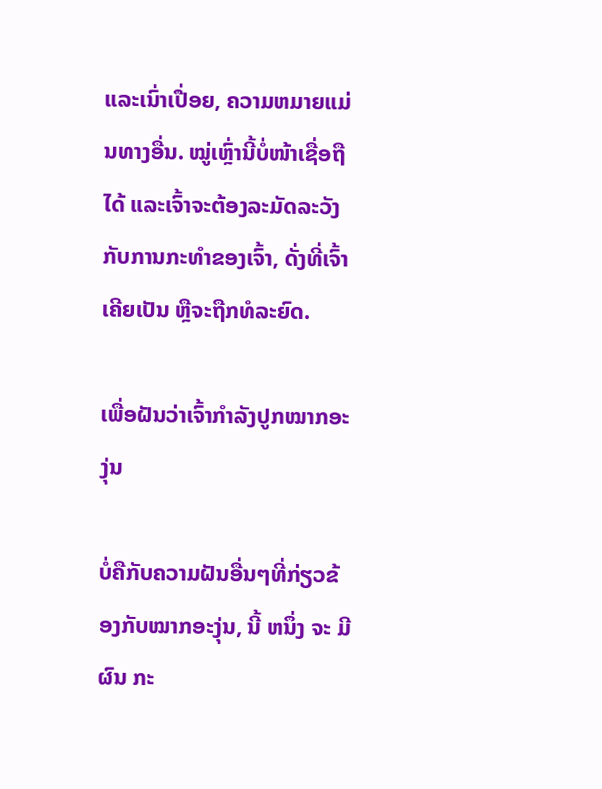ແລະເນົ່າເປື່ອຍ, ຄວາມຫມາຍແມ່ນທາງອື່ນ. ໝູ່ເຫຼົ່ານີ້ບໍ່ໜ້າເຊື່ອຖືໄດ້ ແລະເຈົ້າຈະຕ້ອງລະມັດລະວັງກັບການກະທຳຂອງເຈົ້າ, ດັ່ງທີ່ເຈົ້າເຄີຍເປັນ ຫຼືຈະຖືກທໍລະຍົດ.

ເພື່ອຝັນວ່າເຈົ້າກຳລັງປູກໝາກອະງຸ່ນ

ບໍ່ຄືກັບຄວາມຝັນອື່ນໆທີ່ກ່ຽວຂ້ອງກັບໝາກອະງຸ່ນ, ນີ້ ຫນຶ່ງ ຈະ ມີ ຜົນ ກະ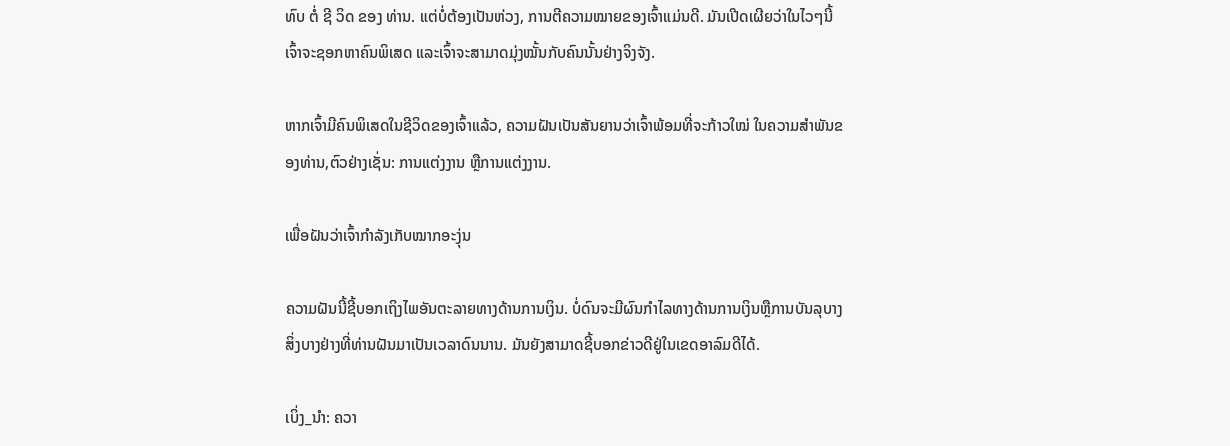ທົບ ຕໍ່ ຊີ ວິດ ຂອງ ທ່ານ. ແຕ່ບໍ່ຕ້ອງເປັນຫ່ວງ, ການຕີຄວາມໝາຍຂອງເຈົ້າແມ່ນດີ. ມັນເປີດເຜີຍວ່າໃນໄວໆນີ້ເຈົ້າຈະຊອກຫາຄົນພິເສດ ແລະເຈົ້າຈະສາມາດມຸ່ງໝັ້ນກັບຄົນນັ້ນຢ່າງຈິງຈັງ.

ຫາກເຈົ້າມີຄົນພິເສດໃນຊີວິດຂອງເຈົ້າແລ້ວ, ຄວາມຝັນເປັນສັນຍານວ່າເຈົ້າພ້ອມທີ່ຈະກ້າວໃໝ່ ໃນຄວາມສໍາພັນຂອງທ່ານ,ຕົວຢ່າງເຊັ່ນ: ການແຕ່ງງານ ຫຼືການແຕ່ງງານ.

ເພື່ອຝັນວ່າເຈົ້າກຳລັງເກັບໝາກອະງຸ່ນ

ຄວາມຝັນນີ້ຊີ້ບອກເຖິງໄພອັນຕະລາຍທາງດ້ານການເງິນ. ບໍ່ດົນຈະມີຜົນກໍາໄລທາງດ້ານການເງິນຫຼືການບັນລຸບາງສິ່ງບາງຢ່າງທີ່ທ່ານຝັນມາເປັນເວລາດົນນານ. ມັນຍັງສາມາດຊີ້ບອກຂ່າວດີຢູ່ໃນເຂດອາລົມດີໄດ້.

ເບິ່ງ_ນຳ: ຄວາ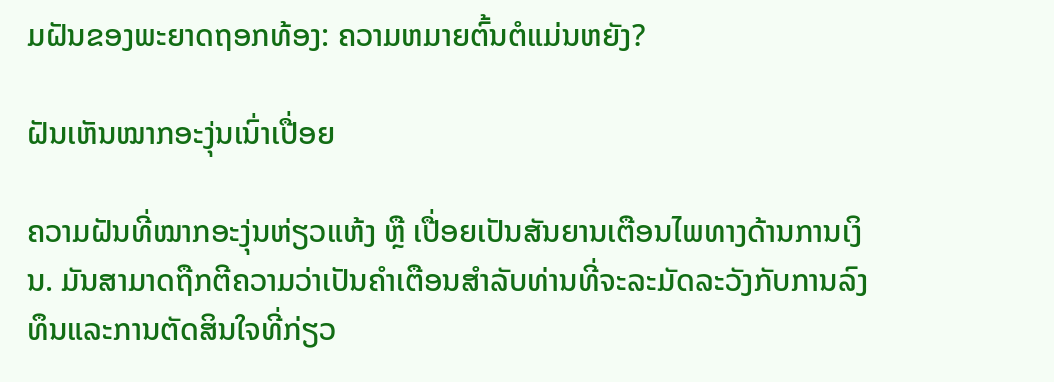ມຝັນຂອງພະຍາດຖອກທ້ອງ: ຄວາມຫມາຍຕົ້ນຕໍແມ່ນຫຍັງ?

ຝັນເຫັນໝາກອະງຸ່ນເນົ່າເປື່ອຍ

ຄວາມຝັນທີ່ໝາກອະງຸ່ນຫ່ຽວແຫ້ງ ຫຼື ເປື່ອຍເປັນສັນຍານເຕືອນໄພທາງດ້ານການເງິນ. ມັນສາມາດຖືກຕີຄວາມວ່າເປັນຄໍາເຕືອນສໍາລັບທ່ານທີ່ຈະລະມັດລະວັງກັບການລົງທຶນແລະການຕັດສິນໃຈທີ່ກ່ຽວ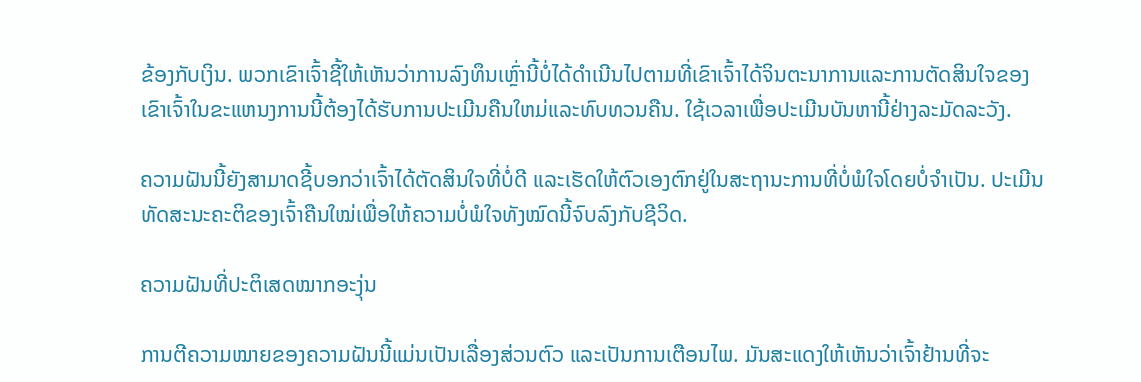ຂ້ອງກັບເງິນ. ພວກເຂົາເຈົ້າຊີ້ໃຫ້ເຫັນວ່າການລົງທຶນເຫຼົ່ານີ້ບໍ່ໄດ້ດໍາເນີນໄປຕາມທີ່ເຂົາເຈົ້າໄດ້ຈິນຕະນາການແລະການຕັດສິນໃຈຂອງເຂົາເຈົ້າໃນຂະແຫນງການນີ້ຕ້ອງໄດ້ຮັບການປະເມີນຄືນໃຫມ່ແລະທົບທວນຄືນ. ໃຊ້ເວລາເພື່ອປະເມີນບັນຫານີ້ຢ່າງລະມັດລະວັງ.

ຄວາມຝັນນີ້ຍັງສາມາດຊີ້ບອກວ່າເຈົ້າໄດ້ຕັດສິນໃຈທີ່ບໍ່ດີ ແລະເຮັດໃຫ້ຕົວເອງຕົກຢູ່ໃນສະຖານະການທີ່ບໍ່ພໍໃຈໂດຍບໍ່ຈໍາເປັນ. ປະເມີນທັດສະນະຄະຕິຂອງເຈົ້າຄືນໃໝ່ເພື່ອໃຫ້ຄວາມບໍ່ພໍໃຈທັງໝົດນີ້ຈົບລົງກັບຊີວິດ.

ຄວາມຝັນທີ່ປະຕິເສດໝາກອະງຸ່ນ

ການຕີຄວາມໝາຍຂອງຄວາມຝັນນີ້ແມ່ນເປັນເລື່ອງສ່ວນຕົວ ແລະເປັນການເຕືອນໄພ. ມັນສະແດງໃຫ້ເຫັນວ່າເຈົ້າຢ້ານທີ່ຈະ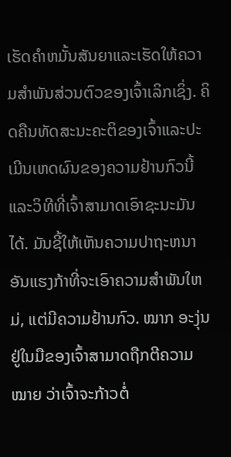ເຮັດຄໍາຫມັ້ນສັນຍາແລະເຮັດໃຫ້ຄວາມສໍາພັນສ່ວນຕົວຂອງເຈົ້າເລິກເຊິ່ງ. ຄິດຄືນທັດສະນະຄະຕິຂອງເຈົ້າແລະປະເມີນເຫດຜົນຂອງຄວາມຢ້ານກົວນີ້ແລະວິທີທີ່ເຈົ້າສາມາດເອົາຊະນະມັນໄດ້. ມັນຊີ້ໃຫ້ເຫັນຄວາມປາຖະຫນາອັນແຮງກ້າທີ່ຈະເອົາຄວາມສໍາພັນໃຫມ່, ແຕ່ມີຄວາມຢ້ານກົວ. ໝາກ ອະງຸ່ນຢູ່ໃນມືຂອງເຈົ້າສາມາດຖືກຕີຄວາມ ໝາຍ ວ່າເຈົ້າຈະກ້າວຕໍ່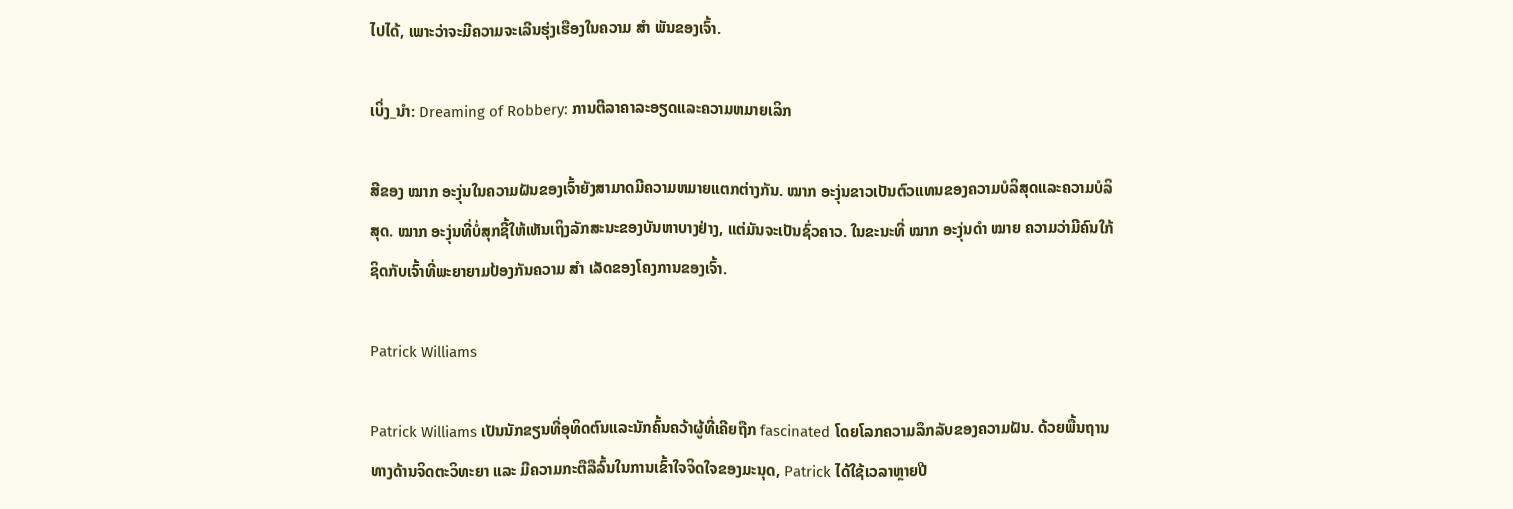ໄປໄດ້, ເພາະວ່າຈະມີຄວາມຈະເລີນຮຸ່ງເຮືອງໃນຄວາມ ສຳ ພັນຂອງເຈົ້າ.

ເບິ່ງ_ນຳ: Dreaming of Robbery: ການຕີລາຄາລະອຽດແລະຄວາມຫມາຍເລິກ

ສີຂອງ ໝາກ ອະງຸ່ນໃນຄວາມຝັນຂອງເຈົ້າຍັງສາມາດມີຄວາມຫມາຍແຕກຕ່າງກັນ. ໝາກ ອະງຸ່ນຂາວເປັນຕົວແທນຂອງຄວາມບໍລິສຸດແລະຄວາມບໍລິສຸດ. ໝາກ ອະງຸ່ນທີ່ບໍ່ສຸກຊີ້ໃຫ້ເຫັນເຖິງລັກສະນະຂອງບັນຫາບາງຢ່າງ, ແຕ່ມັນຈະເປັນຊົ່ວຄາວ. ໃນຂະນະທີ່ ໝາກ ອະງຸ່ນດຳ ໝາຍ ຄວາມວ່າມີຄົນໃກ້ຊິດກັບເຈົ້າທີ່ພະຍາຍາມປ້ອງກັນຄວາມ ສຳ ເລັດຂອງໂຄງການຂອງເຈົ້າ.

Patrick Williams

Patrick Williams ເປັນນັກຂຽນທີ່ອຸທິດຕົນແລະນັກຄົ້ນຄວ້າຜູ້ທີ່ເຄີຍຖືກ fascinated ໂດຍໂລກຄວາມລຶກລັບຂອງຄວາມຝັນ. ດ້ວຍພື້ນຖານທາງດ້ານຈິດຕະວິທະຍາ ແລະ ມີຄວາມກະຕືລືລົ້ນໃນການເຂົ້າໃຈຈິດໃຈຂອງມະນຸດ, Patrick ໄດ້ໃຊ້ເວລາຫຼາຍປີ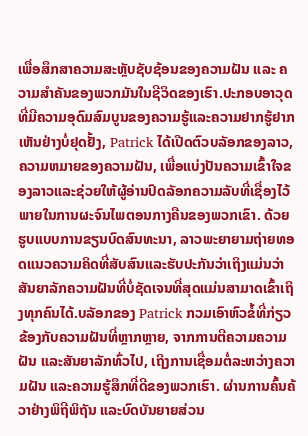ເພື່ອສຶກສາຄວາມສະຫຼັບຊັບຊ້ອນຂອງຄວາມຝັນ ແລະ ຄວາມສຳຄັນຂອງພວກມັນໃນຊີວິດຂອງເຮົາ.ປະກອບອາວຸດທີ່ມີຄວາມອຸດົມສົມບູນຂອງຄວາມຮູ້ແລະຄວາມຢາກຮູ້ຢາກເຫັນຢ່າງບໍ່ຢຸດຢັ້ງ, Patrick ໄດ້ເປີດຕົວບລັອກຂອງລາວ, ຄວາມຫມາຍຂອງຄວາມຝັນ, ເພື່ອແບ່ງປັນຄວາມເຂົ້າໃຈຂອງລາວແລະຊ່ວຍໃຫ້ຜູ້ອ່ານປົດລັອກຄວາມລັບທີ່ເຊື່ອງໄວ້ພາຍໃນການຜະຈົນໄພຕອນກາງຄືນຂອງພວກເຂົາ. ດ້ວຍຮູບແບບການຂຽນບົດສົນທະນາ, ລາວພະຍາຍາມຖ່າຍທອດແນວຄວາມຄິດທີ່ສັບສົນແລະຮັບປະກັນວ່າເຖິງແມ່ນວ່າສັນຍາລັກຄວາມຝັນທີ່ບໍ່ຊັດເຈນທີ່ສຸດແມ່ນສາມາດເຂົ້າເຖິງທຸກຄົນໄດ້.ບລັອກຂອງ Patrick ກວມເອົາຫົວຂໍ້ທີ່ກ່ຽວຂ້ອງກັບຄວາມຝັນທີ່ຫຼາກຫຼາຍ, ຈາກການຕີຄວາມຄວາມຝັນ ແລະສັນຍາລັກທົ່ວໄປ, ເຖິງການເຊື່ອມຕໍ່ລະຫວ່າງຄວາມຝັນ ແລະຄວາມຮູ້ສຶກທີ່ດີຂອງພວກເຮົາ. ຜ່ານການຄົ້ນຄ້ວາຢ່າງພິຖີພິຖັນ ແລະບົດບັນຍາຍສ່ວນ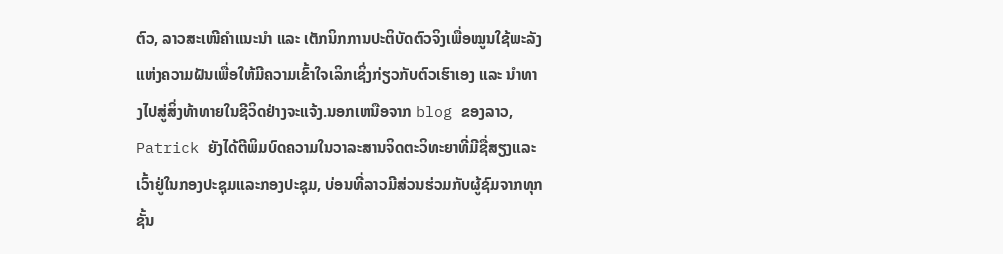ຕົວ, ລາວສະເໜີຄຳແນະນຳ ແລະ ເຕັກນິກການປະຕິບັດຕົວຈິງເພື່ອໝູນໃຊ້ພະລັງແຫ່ງຄວາມຝັນເພື່ອໃຫ້ມີຄວາມເຂົ້າໃຈເລິກເຊິ່ງກ່ຽວກັບຕົວເຮົາເອງ ແລະ ນຳທາງໄປສູ່ສິ່ງທ້າທາຍໃນຊີວິດຢ່າງຈະແຈ້ງ.ນອກເຫນືອຈາກ blog ຂອງລາວ, Patrick ຍັງໄດ້ຕີພິມບົດຄວາມໃນວາລະສານຈິດຕະວິທະຍາທີ່ມີຊື່ສຽງແລະເວົ້າຢູ່ໃນກອງປະຊຸມແລະກອງປະຊຸມ, ບ່ອນທີ່ລາວມີສ່ວນຮ່ວມກັບຜູ້ຊົມຈາກທຸກຊັ້ນ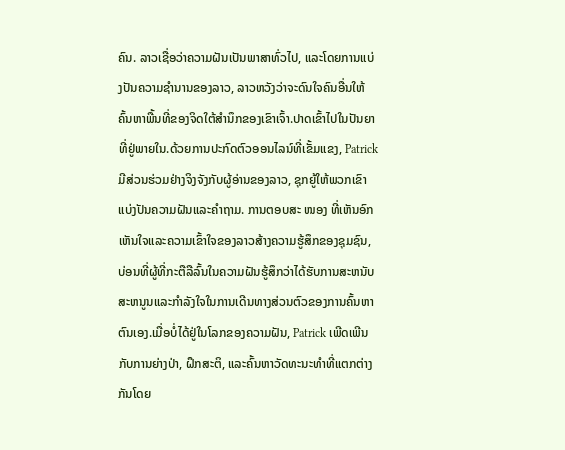ຄົນ. ລາວເຊື່ອວ່າຄວາມຝັນເປັນພາສາທົ່ວໄປ, ແລະໂດຍການແບ່ງປັນຄວາມຊໍານານຂອງລາວ, ລາວຫວັງວ່າຈະດົນໃຈຄົນອື່ນໃຫ້ຄົ້ນຫາພື້ນທີ່ຂອງຈິດໃຕ້ສໍານຶກຂອງເຂົາເຈົ້າ.ປາດເຂົ້າໄປໃນປັນຍາທີ່ຢູ່ພາຍໃນ.ດ້ວຍການປະກົດຕົວອອນໄລນ໌ທີ່ເຂັ້ມແຂງ, Patrick ມີສ່ວນຮ່ວມຢ່າງຈິງຈັງກັບຜູ້ອ່ານຂອງລາວ, ຊຸກຍູ້ໃຫ້ພວກເຂົາແບ່ງປັນຄວາມຝັນແລະຄໍາຖາມ. ການຕອບສະ ໜອງ ທີ່ເຫັນອົກເຫັນໃຈແລະຄວາມເຂົ້າໃຈຂອງລາວສ້າງຄວາມຮູ້ສຶກຂອງຊຸມຊົນ, ບ່ອນທີ່ຜູ້ທີ່ກະຕືລືລົ້ນໃນຄວາມຝັນຮູ້ສຶກວ່າໄດ້ຮັບການສະຫນັບສະຫນູນແລະກໍາລັງໃຈໃນການເດີນທາງສ່ວນຕົວຂອງການຄົ້ນຫາຕົນເອງ.ເມື່ອບໍ່ໄດ້ຢູ່ໃນໂລກຂອງຄວາມຝັນ, Patrick ເພີດເພີນກັບການຍ່າງປ່າ, ຝຶກສະຕິ, ແລະຄົ້ນຫາວັດທະນະທໍາທີ່ແຕກຕ່າງກັນໂດຍ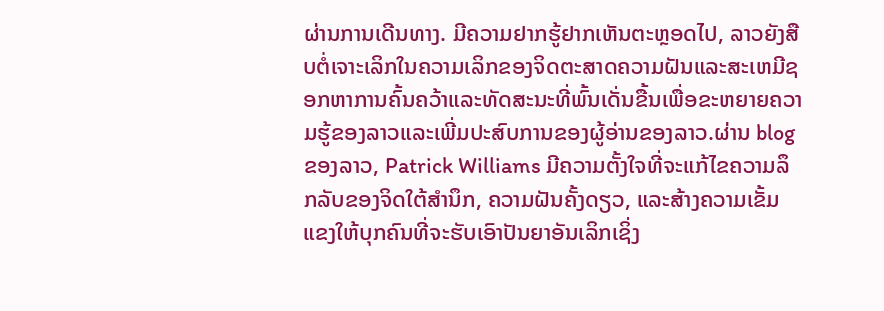ຜ່ານການເດີນທາງ. ມີຄວາມຢາກຮູ້ຢາກເຫັນຕະຫຼອດໄປ, ລາວຍັງສືບຕໍ່ເຈາະເລິກໃນຄວາມເລິກຂອງຈິດຕະສາດຄວາມຝັນແລະສະເຫມີຊອກຫາການຄົ້ນຄວ້າແລະທັດສະນະທີ່ພົ້ນເດັ່ນຂື້ນເພື່ອຂະຫຍາຍຄວາມຮູ້ຂອງລາວແລະເພີ່ມປະສົບການຂອງຜູ້ອ່ານຂອງລາວ.ຜ່ານ blog ຂອງລາວ, Patrick Williams ມີຄວາມຕັ້ງໃຈທີ່ຈະແກ້ໄຂຄວາມລຶກລັບຂອງຈິດໃຕ້ສໍານຶກ, ຄວາມຝັນຄັ້ງດຽວ, ແລະສ້າງຄວາມເຂັ້ມແຂງໃຫ້ບຸກຄົນທີ່ຈະຮັບເອົາປັນຍາອັນເລິກເຊິ່ງ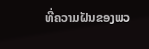ທີ່ຄວາມຝັນຂອງພວ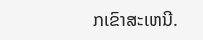ກເຂົາສະເຫນີ.